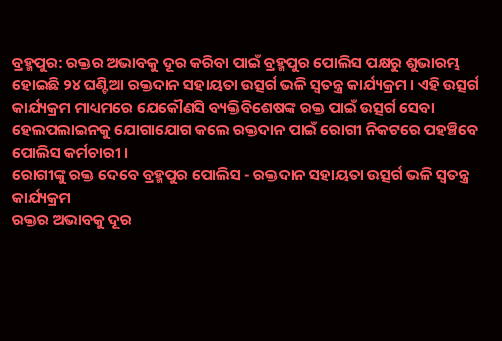ବ୍ରହ୍ମପୁର: ରକ୍ତର ଅଭାବକୁ ଦୂର କରିବା ପାଇଁ ବ୍ରହ୍ମପୁର ପୋଲିସ ପକ୍ଷରୁ ଶୁଭାରମ୍ଭ ହୋଇଛି ୨୪ ଘଣ୍ଟିଆ ରକ୍ତଦାନ ସହାୟତା ଉତ୍ସର୍ଗ ଭଳି ସ୍ବତନ୍ତ୍ର କାର୍ଯ୍ୟକ୍ରମ । ଏହି ଉତ୍ସର୍ଗ କାର୍ଯ୍ୟକ୍ରମ ମାଧ୍ୟମରେ ଯେକୌଣସି ବ୍ୟକ୍ତିବିଶେଷଙ୍କ ରକ୍ତ ପାଇଁ ଉତ୍ସର୍ଗ ସେବା ହେଲପଲାଇନକୁ ଯୋଗାଯୋଗ କଲେ ରକ୍ତଦାନ ପାଇଁ ରୋଗୀ ନିକଟରେ ପହଞ୍ଚିବେ ପୋଲିସ କର୍ମଚାରୀ ।
ରୋଗୀଙ୍କୁ ରକ୍ତ ଦେବେ ବ୍ରହ୍ମପୁର ପୋଲିସ - ରକ୍ତଦାନ ସହାୟତା ଉତ୍ସର୍ଗ ଭଳି ସ୍ବତନ୍ତ୍ର କାର୍ଯ୍ୟକ୍ରମ
ରକ୍ତର ଅଭାବକୁ ଦୂର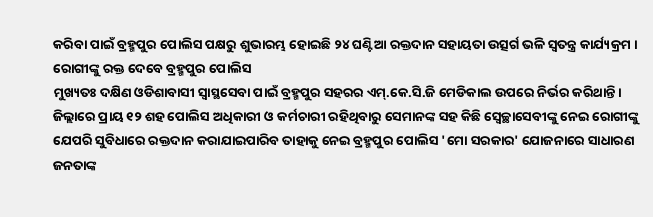କରିବା ପାଇଁ ବ୍ରହ୍ମପୁର ପୋଲିସ ପକ୍ଷରୁ ଶୁଭାରମ୍ଭ ହୋଇଛି ୨୪ ଘଣ୍ଟିଆ ରକ୍ତଦାନ ସହାୟତା ଉତ୍ସର୍ଗ ଭଳି ସ୍ବତନ୍ତ୍ର କାର୍ଯ୍ୟକ୍ରମ ।
ରୋଗୀଙ୍କୁ ରକ୍ତ ଦେବେ ବ୍ରହ୍ମପୁର ପୋଲିସ
ମୁଖ୍ୟତଃ ଦକ୍ଷିଣ ଓଡିଶାବାସୀ ସ୍ବାସ୍ଥସେବା ପାଇଁ ବ୍ରହ୍ମପୁର ସହରର ଏମ୍.କେ.ସି.ଜି ମେଡିକାଲ ଉପରେ ନିର୍ଭର କରିଥାନ୍ତି । ଜିଲ୍ଲାରେ ପ୍ରାୟ ୧୨ ଶହ ପୋଲିସ ଅଧିକାରୀ ଓ କର୍ମଚାରୀ ରହିଥିବାରୁ ସେମାନଙ୍କ ସହ କିଛି ସ୍ବେଚ୍ଛାସେବୀଙ୍କୁ ନେଇ ରୋଗୀଙ୍କୁ ଯେପରି ସୁବିଧାରେ ରକ୍ତଦାନ କରାଯାଇପାରିବ ତାହାକୁ ନେଇ ବ୍ରହ୍ମପୁର ପୋଲିସ 'ମୋ ସରକାର' ଯୋଜନାରେ ସାଧାରଣ ଜନତାଙ୍କ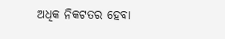ଅଧିକ ନିକଟତର ହେବା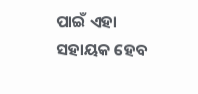ପାଇଁ ଏହା ସହାୟକ ହେବ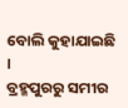ବୋଲି କୁହାଯାଇଛି ।
ବ୍ରହ୍ମପୁରରୁ ସମୀର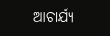ଆଚାର୍ଯ୍ୟ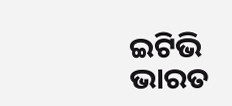ଇଟିଭି ଭାରତ